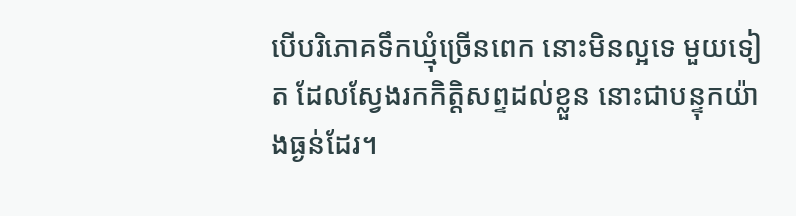បើបរិភោគទឹកឃ្មុំច្រើនពេក នោះមិនល្អទេ មួយទៀត ដែលស្វែងរកកិត្តិសព្ទដល់ខ្លួន នោះជាបន្ទុកយ៉ាងធ្ងន់ដែរ។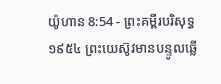យ៉ូហាន 8:54 - ព្រះគម្ពីរបរិសុទ្ធ ១៩៥៤ ព្រះយេស៊ូវមានបន្ទូលឆ្លើ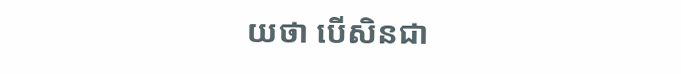យថា បើសិនជា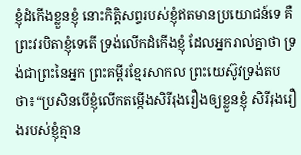ខ្ញុំដំកើងខ្លួនខ្ញុំ នោះកិត្តិសព្ទរបស់ខ្ញុំឥតមានប្រយោជន៍ទេ គឺព្រះវរបិតាខ្ញុំទេតើ ទ្រង់លើកដំកើងខ្ញុំ ដែលអ្នករាល់គ្នាថា ទ្រង់ជាព្រះនៃអ្នក ព្រះគម្ពីរខ្មែរសាកល ព្រះយេស៊ូវទ្រង់តបថា៖“ប្រសិនបើខ្ញុំលើកតម្កើងសិរីរុងរឿងឲ្យខ្លួនខ្ញុំ សិរីរុងរឿងរបស់ខ្ញុំគ្មាន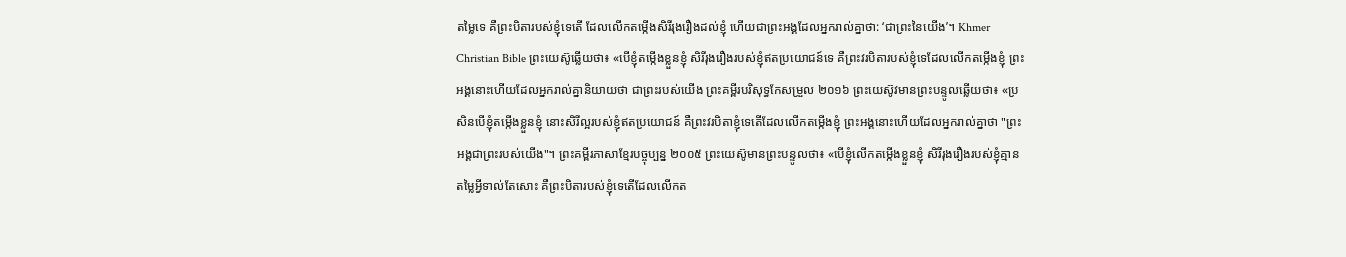តម្លៃទេ គឺព្រះបិតារបស់ខ្ញុំទេតើ ដែលលើកតម្កើងសិរីរុងរឿងដល់ខ្ញុំ ហើយជាព្រះអង្គដែលអ្នករាល់គ្នាថា: ‘ជាព្រះនៃយើង’។ Khmer Christian Bible ព្រះយេស៊ូឆ្លើយថា៖ «បើខ្ញុំតម្កើងខ្លួនខ្ញុំ សិរីរុងរឿងរបស់ខ្ញុំឥតប្រយោជន៍ទេ គឺព្រះវរបិតារបស់ខ្ញុំទេដែលលើកតម្កើងខ្ញុំ ព្រះអង្គនោះហើយដែលអ្នករាល់គ្នានិយាយថា ជាព្រះរបស់យើង ព្រះគម្ពីរបរិសុទ្ធកែសម្រួល ២០១៦ ព្រះយេស៊ូវមានព្រះបន្ទូលឆ្លើយថា៖ «ប្រសិនបើខ្ញុំតម្កើងខ្លួនខ្ញុំ នោះសិរីល្អរបស់ខ្ញុំឥតប្រយោជន៍ គឺព្រះវរបិតាខ្ញុំទេតើដែលលើកតម្កើងខ្ញុំ ព្រះអង្គនោះហើយដែលអ្នករាល់គ្នាថា "ព្រះអង្គជាព្រះរបស់យើង"។ ព្រះគម្ពីរភាសាខ្មែរបច្ចុប្បន្ន ២០០៥ ព្រះយេស៊ូមានព្រះបន្ទូលថា៖ «បើខ្ញុំលើកតម្កើងខ្លួនខ្ញុំ សិរីរុងរឿងរបស់ខ្ញុំគ្មានតម្លៃអ្វីទាល់តែសោះ គឺព្រះបិតារបស់ខ្ញុំទេតើដែលលើកត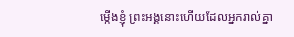ម្កើងខ្ញុំ ព្រះអង្គនោះហើយដែលអ្នករាល់គ្នា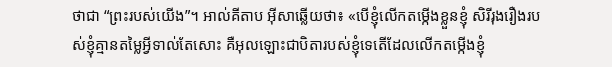ថាជា “ព្រះរបស់យើង”។ អាល់គីតាប អ៊ីសាឆ្លើយថា៖ «បើខ្ញុំលើកតម្កើងខ្លួនខ្ញុំ សិរីរុងរឿងរបស់ខ្ញុំគ្មានតម្លៃអ្វីទាល់តែសោះ គឺអុលឡោះជាបិតារបស់ខ្ញុំទេតើដែលលើកតម្កើងខ្ញុំ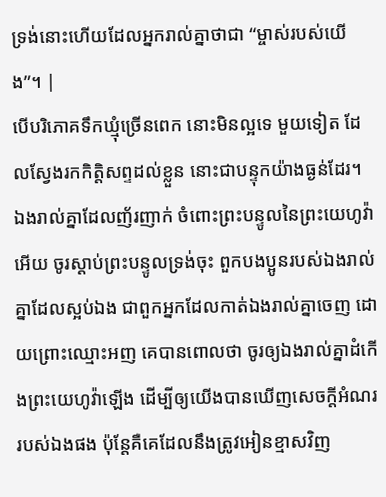ទ្រង់នោះហើយដែលអ្នករាល់គ្នាថាជា “ម្ចាស់របស់យើង”។ |
បើបរិភោគទឹកឃ្មុំច្រើនពេក នោះមិនល្អទេ មួយទៀត ដែលស្វែងរកកិត្តិសព្ទដល់ខ្លួន នោះជាបន្ទុកយ៉ាងធ្ងន់ដែរ។
ឯងរាល់គ្នាដែលញ័រញាក់ ចំពោះព្រះបន្ទូលនៃព្រះយេហូវ៉ាអើយ ចូរស្តាប់ព្រះបន្ទូលទ្រង់ចុះ ពួកបងប្អូនរបស់ឯងរាល់គ្នាដែលស្អប់ឯង ជាពួកអ្នកដែលកាត់ឯងរាល់គ្នាចេញ ដោយព្រោះឈ្មោះអញ គេបានពោលថា ចូរឲ្យឯងរាល់គ្នាដំកើងព្រះយេហូវ៉ាឡើង ដើម្បីឲ្យយើងបានឃើញសេចក្ដីអំណររបស់ឯងផង ប៉ុន្តែគឺគេដែលនឹងត្រូវអៀនខ្មាសវិញ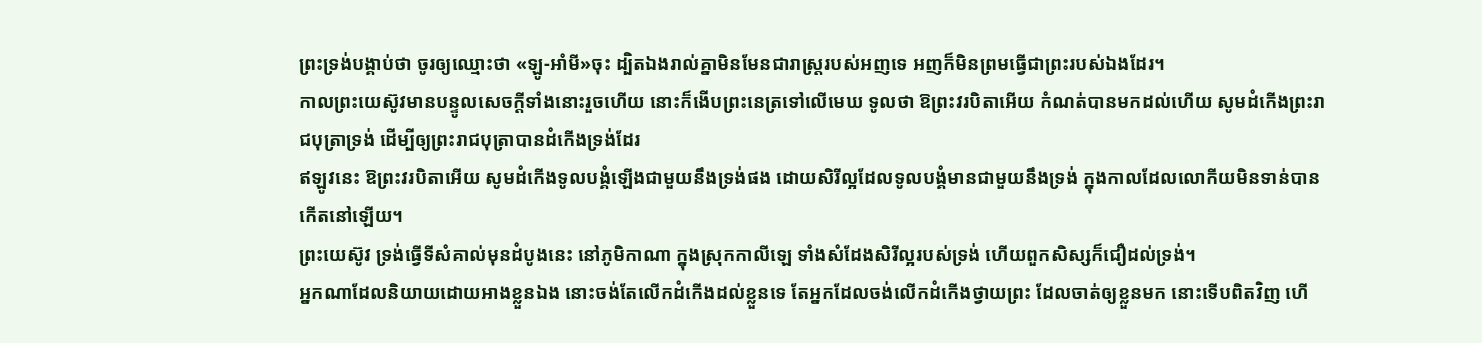ព្រះទ្រង់បង្គាប់ថា ចូរឲ្យឈ្មោះថា «ឡូ-អាំមី»ចុះ ដ្បិតឯងរាល់គ្នាមិនមែនជារាស្ត្ររបស់អញទេ អញក៏មិនព្រមធ្វើជាព្រះរបស់ឯងដែរ។
កាលព្រះយេស៊ូវមានបន្ទូលសេចក្ដីទាំងនោះរួចហើយ នោះក៏ងើបព្រះនេត្រទៅលើមេឃ ទូលថា ឱព្រះវរបិតាអើយ កំណត់បានមកដល់ហើយ សូមដំកើងព្រះរាជបុត្រាទ្រង់ ដើម្បីឲ្យព្រះរាជបុត្រាបានដំកើងទ្រង់ដែរ
ឥឡូវនេះ ឱព្រះវរបិតាអើយ សូមដំកើងទូលបង្គំឡើងជាមួយនឹងទ្រង់ផង ដោយសិរីល្អដែលទូលបង្គំមានជាមួយនឹងទ្រង់ ក្នុងកាលដែលលោកីយមិនទាន់បានកើតនៅឡើយ។
ព្រះយេស៊ូវ ទ្រង់ធ្វើទីសំគាល់មុនដំបូងនេះ នៅភូមិកាណា ក្នុងស្រុកកាលីឡេ ទាំងសំដែងសិរីល្អរបស់ទ្រង់ ហើយពួកសិស្សក៏ជឿដល់ទ្រង់។
អ្នកណាដែលនិយាយដោយអាងខ្លួនឯង នោះចង់តែលើកដំកើងដល់ខ្លួនទេ តែអ្នកដែលចង់លើកដំកើងថ្វាយព្រះ ដែលចាត់ឲ្យខ្លួនមក នោះទើបពិតវិញ ហើ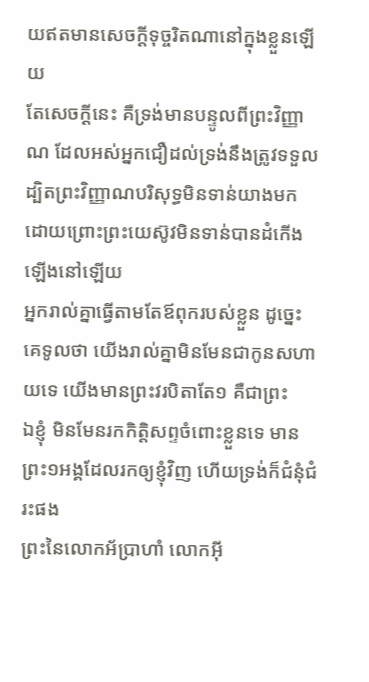យឥតមានសេចក្ដីទុច្ចរិតណានៅក្នុងខ្លួនឡើយ
តែសេចក្ដីនេះ គឺទ្រង់មានបន្ទូលពីព្រះវិញ្ញាណ ដែលអស់អ្នកជឿដល់ទ្រង់នឹងត្រូវទទួល ដ្បិតព្រះវិញ្ញាណបរិសុទ្ធមិនទាន់យាងមក ដោយព្រោះព្រះយេស៊ូវមិនទាន់បានដំកើងឡើងនៅឡើយ
អ្នករាល់គ្នាធ្វើតាមតែឪពុករបស់ខ្លួន ដូច្នេះ គេទូលថា យើងរាល់គ្នាមិនមែនជាកូនសហាយទេ យើងមានព្រះវរបិតាតែ១ គឺជាព្រះ
ឯខ្ញុំ មិនមែនរកកិត្តិសព្ទចំពោះខ្លួនទេ មានព្រះ១អង្គដែលរកឲ្យខ្ញុំវិញ ហើយទ្រង់ក៏ជំនុំជំរះផង
ព្រះនៃលោកអ័ប្រាហាំ លោកអ៊ី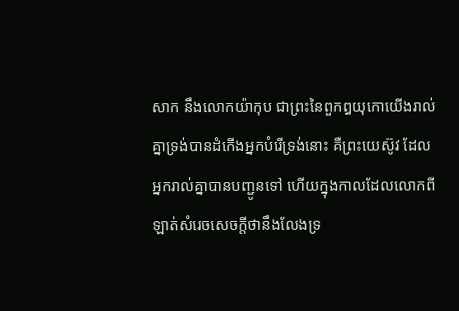សាក នឹងលោកយ៉ាកុប ជាព្រះនៃពួកឰយុកោយើងរាល់គ្នាទ្រង់បានដំកើងអ្នកបំរើទ្រង់នោះ គឺព្រះយេស៊ូវ ដែលអ្នករាល់គ្នាបានបញ្ជូនទៅ ហើយក្នុងកាលដែលលោកពីឡាត់សំរេចសេចក្ដីថានឹងលែងទ្រ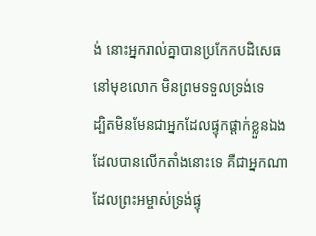ង់ នោះអ្នករាល់គ្នាបានប្រកែកបដិសេធនៅមុខលោក មិនព្រមទទួលទ្រង់ទេ
ដ្បិតមិនមែនជាអ្នកដែលផ្ទុកផ្តាក់ខ្លួនឯង ដែលបានលើកតាំងនោះទេ គឺជាអ្នកណាដែលព្រះអម្ចាស់ទ្រង់ផ្ទុ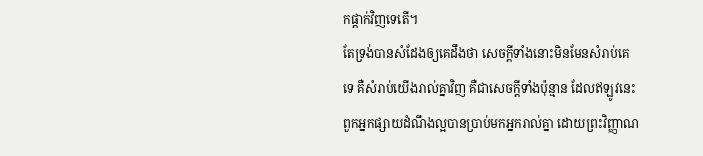កផ្តាក់វិញទេតើ។
តែទ្រង់បានសំដែងឲ្យគេដឹងថា សេចក្ដីទាំងនោះមិនមែនសំរាប់គេទេ គឺសំរាប់យើងរាល់គ្នាវិញ គឺជាសេចក្ដីទាំងប៉ុន្មាន ដែលឥឡូវនេះ ពួកអ្នកផ្សាយដំណឹងល្អបានប្រាប់មកអ្នករាល់គ្នា ដោយព្រះវិញ្ញាណ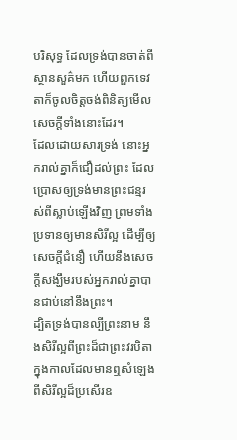បរិសុទ្ធ ដែលទ្រង់បានចាត់ពីស្ថានសួគ៌មក ហើយពួកទេវតាក៏ចូលចិត្តចង់ពិនិត្យមើលសេចក្ដីទាំងនោះដែរ។
ដែលដោយសារទ្រង់ នោះអ្នករាល់គ្នាក៏ជឿដល់ព្រះ ដែលប្រោសឲ្យទ្រង់មានព្រះជន្មរស់ពីស្លាប់ឡើងវិញ ព្រមទាំងប្រទានឲ្យមានសិរីល្អ ដើម្បីឲ្យសេចក្ដីជំនឿ ហើយនឹងសេចក្ដីសង្ឃឹមរបស់អ្នករាល់គ្នាបានជាប់នៅនឹងព្រះ។
ដ្បិតទ្រង់បានល្បីព្រះនាម នឹងសិរីល្អពីព្រះដ៏ជាព្រះវរបិតា ក្នុងកាលដែលមានឮសំឡេងពីសិរីល្អដ៏ប្រសើរឧ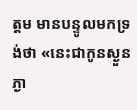ត្តម មានបន្ទូលមកទ្រង់ថា «នេះជាកូនស្ងួនភ្ងា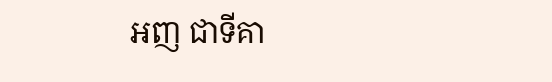អញ ជាទីគា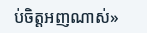ប់ចិត្តអញណាស់»